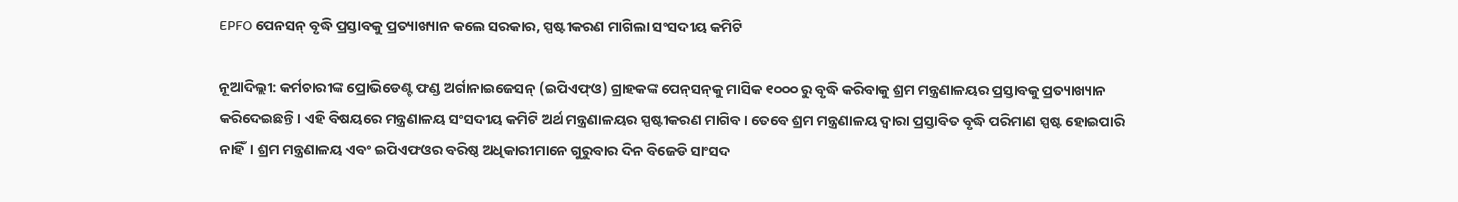EPFO ପେନସନ୍ ବୃଦ୍ଧି ପ୍ରସ୍ତାବକୁ ପ୍ରତ୍ୟାଖ୍ୟାନ କଲେ ସରକାର, ସ୍ପଷ୍ଟୀକରଣ ମାଗିଲା ସଂସଦୀୟ କମିଟି

ନୂଆଦିଲ୍ଲୀ: କର୍ମଚାରୀଙ୍କ ପ୍ରୋଭିଡେଣ୍ଟ ଫଣ୍ଡ ଅର୍ଗାନାଇଜେସନ୍ (ଇପିଏଫ୍ଓ) ଗ୍ରାହକଙ୍କ ପେନ୍‌ସନ୍‌କୁ ମାସିକ ୧୦୦୦ ରୁ ବୃଦ୍ଧି କରିବାକୁ ଶ୍ରମ ମନ୍ତ୍ରଣାଳୟର ପ୍ରସ୍ତାବକୁ ପ୍ରତ୍ୟାଖ୍ୟାନ କରିଦେଇଛନ୍ତି। ଏହି ବିଷୟରେ ମନ୍ତ୍ରଣାଳୟ ସଂସଦୀୟ କମିଟି ଅର୍ଥ ମନ୍ତ୍ରଣାଳୟର ସ୍ପଷ୍ଟୀକରଣ ମାଗିବ। ତେବେ ଶ୍ରମ ମନ୍ତ୍ରଣାଳୟ ଦ୍ୱାରା ପ୍ରସ୍ତାବିତ ବୃଦ୍ଧି ପରିମାଣ ସ୍ପଷ୍ଟ ହୋଇପାରି ନାହିଁ। ଶ୍ରମ ମନ୍ତ୍ରଣାଳୟ ଏବଂ ଇପିଏଫଓର ବରିଷ୍ଠ ଅଧିକାରୀମାନେ ଗୁରୁବାର ଦିନ ବିଜେଡି ସାଂସଦ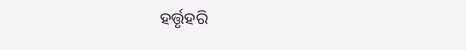ହର୍ତ୍ତୃହରି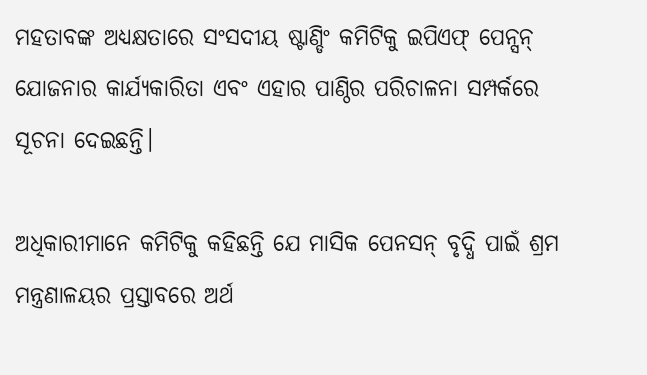ମହତାବଙ୍କ ଅଧ୍ୟକ୍ଷତାରେ ସଂସଦୀୟ ଷ୍ଟାଣ୍ଡିଂ କମିଟିକୁ ଇପିଏଫ୍ ପେନ୍ସନ୍ ଯୋଜନାର କାର୍ଯ୍ୟକାରିତା ଏବଂ ଏହାର ପାଣ୍ଠିର ପରିଚାଳନା ସମ୍ପର୍କରେ ସୂଚନା ଦେଇଛନ୍ତି।

ଅଧିକାରୀମାନେ କମିଟିକୁ କହିଛନ୍ତି ଯେ ମାସିକ ପେନସନ୍ ବୃଦ୍ଧି ପାଇଁ ଶ୍ରମ ମନ୍ତ୍ରଣାଳୟର ପ୍ରସ୍ତାବରେ ଅର୍ଥ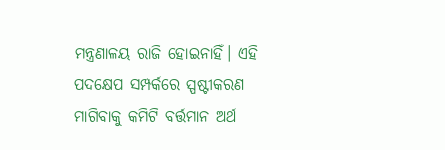ମନ୍ତ୍ରଣାଳୟ ରାଜି ହୋଇନାହିଁ। ଏହି ପଦକ୍ଷେପ ସମ୍ପର୍କରେ ସ୍ପଷ୍ଟୀକରଣ ମାଗିବାକୁ କମିଟି ବର୍ତ୍ତମାନ ଅର୍ଥ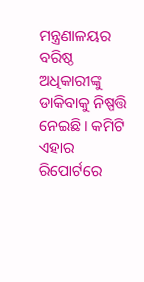ମନ୍ତ୍ରଣାଳୟର ବରିଷ୍ଠ ଅଧିକାରୀଙ୍କୁ ଡାକିବାକୁ ନିଷ୍ପତ୍ତି ନେଇଛି। କମିଟି ଏହାର ରିପୋର୍ଟରେ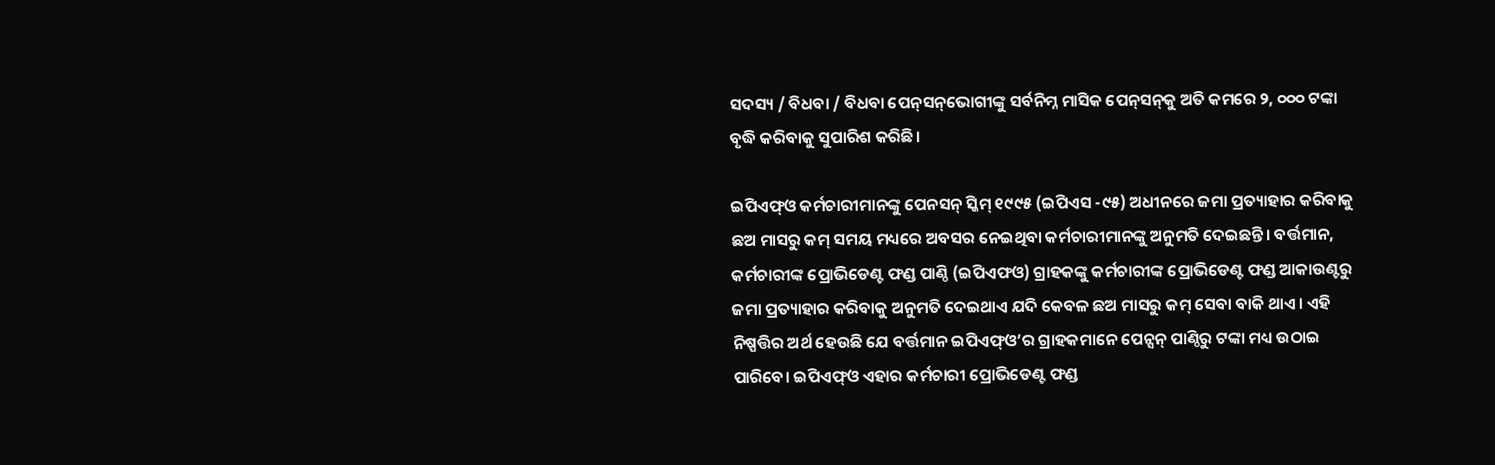ସଦସ୍ୟ / ବିଧବା / ବିଧବା ପେନ୍‌ସନ୍‌ଭୋଗୀଙ୍କୁ ସର୍ବନିମ୍ନ ମାସିକ ପେନ୍‌ସନ୍‌କୁ ଅତି କମରେ ୨, ୦୦୦ ଟଙ୍କା ବୃଦ୍ଧି କରିବାକୁ ସୁପାରିଶ କରିଛି।

ଇପିଏଫ୍ଓ କର୍ମଚାରୀମାନଙ୍କୁ ପେନସନ୍ ସ୍କିମ୍ ୧୯୯୫ (ଇପିଏସ -୯୫) ଅଧୀନରେ ଜମା ପ୍ରତ୍ୟାହାର କରିବାକୁ ଛଅ ମାସରୁ କମ୍ ସମୟ ମଧ୍ୟରେ ଅବସର ନେଇଥିବା କର୍ମଚାରୀମାନଙ୍କୁ ଅନୁମତି ଦେଇଛନ୍ତି। ବର୍ତ୍ତମାନ, କର୍ମଚାରୀଙ୍କ ପ୍ରୋଭିଡେଣ୍ଟ ଫଣ୍ଡ ପାଣ୍ଠି (ଇପିଏଫଓ) ଗ୍ରାହକଙ୍କୁ କର୍ମଚାରୀଙ୍କ ପ୍ରୋଭିଡେଣ୍ଟ ଫଣ୍ଡ ଆକାଉଣ୍ଟରୁ ଜମା ପ୍ରତ୍ୟାହାର କରିବାକୁ ଅନୁମତି ଦେଇଥାଏ ଯଦି କେବଳ ଛଅ ମାସରୁ କମ୍ ସେବା ବାକି ଥାଏ। ଏହି ନିଷ୍ପତ୍ତିର ଅର୍ଥ ହେଉଛି ଯେ ବର୍ତ୍ତମାନ ଇପିଏଫ୍ଓ’ର ଗ୍ରାହକମାନେ ପେନ୍ସନ୍ ପାଣ୍ଠିରୁ ଟଙ୍କା ମଧ୍ୟ ଉଠାଇ ପାରିବେ। ଇପିଏଫ୍ଓ ଏହାର କର୍ମଚାରୀ ପ୍ରୋଭିଡେଣ୍ଟ ଫଣ୍ଡ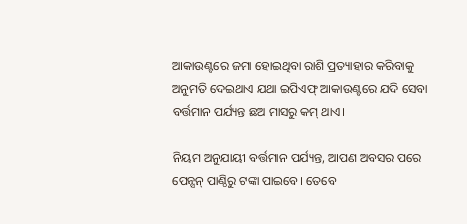ଆକାଉଣ୍ଟରେ ଜମା ହୋଇଥିବା ରାଶି ପ୍ରତ୍ୟାହାର କରିବାକୁ ଅନୁମତି ଦେଇଥାଏ ଯଥା ଇପିଏଫ୍ ଆକାଉଣ୍ଟରେ ଯଦି ସେବା ବର୍ତ୍ତମାନ ପର୍ଯ୍ୟନ୍ତ ଛଅ ମାସରୁ କମ୍ ଥାଏ।

ନିୟମ ଅନୁଯାୟୀ ବର୍ତ୍ତମାନ ପର୍ଯ୍ୟନ୍ତ, ଆପଣ ଅବସର ପରେ ପେନ୍ସନ୍ ପାଣ୍ଠିରୁ ଟଙ୍କା ପାଇବେ। ତେବେ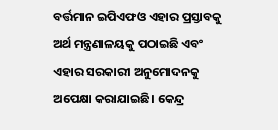ବର୍ତ୍ତମାନ ଇପିଏଫଓ ଏହାର ପ୍ରସ୍ତାବକୁ ଅର୍ଥ ମନ୍ତ୍ରଣାଳୟକୁ ପଠାଇଛି ଏବଂ ଏହାର ସରକାରୀ ଅନୁମୋଦନକୁ ଅପେକ୍ଷା କରାଯାଇଛି। କେନ୍ଦ୍ର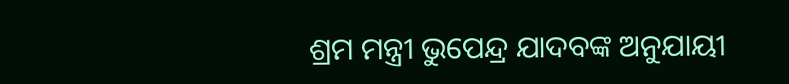ଶ୍ରମ ମନ୍ତ୍ରୀ ଭୁପେନ୍ଦ୍ର ଯାଦବଙ୍କ ଅନୁଯାୟୀ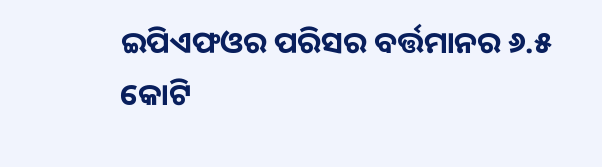ଇପିଏଫଓର ପରିସର ବର୍ତ୍ତମାନର ୬.୫ କୋଟି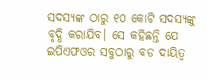ସଦସ୍ୟଙ୍କ ଠାରୁ ୧୦ କୋଟି ସଦସ୍ୟଙ୍କୁ ବୃଦ୍ଧି କରାଯିବ। ସେ କହିଛନ୍ତି ଯେ ଇପିଏଫଓର ସବୁଠାରୁ ବଡ ଦାୟିତ୍ୱ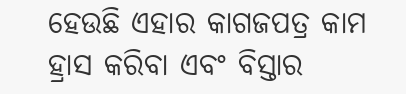ହେଉଛି ଏହାର କାଗଜପତ୍ର କାମ ହ୍ରାସ କରିବା ଏବଂ ବିସ୍ତାର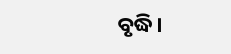ବୃଦ୍ଧି।